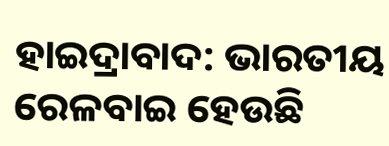ହାଇଦ୍ରାବାଦ: ଭାରତୀୟ ରେଳବାଇ ହେଉଛି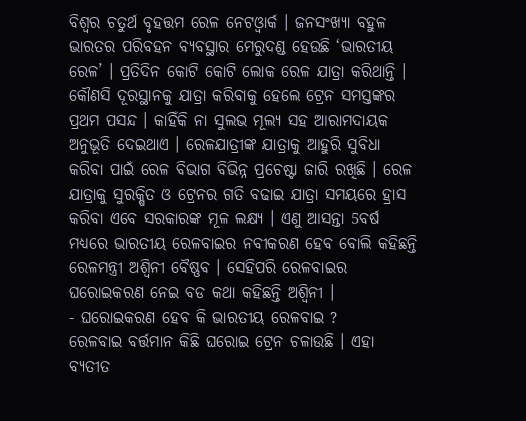ବିଶ୍ବର ଚତୁର୍ଥ ବୃହତ୍ତମ ରେଳ ନେଟଓ୍ବାର୍କ । ଜନସଂଖ୍ୟା ବହୁଳ ଭାରତର ପରିବହନ ବ୍ୟବସ୍ଥାର ମେରୁଦଣ୍ଡ ହେଉଛି ‘ଭାରତୀୟ ରେଳ’ । ପ୍ରତିଦିନ କୋଟି କୋଟି ଲୋକ ରେଳ ଯାତ୍ରା କରିଥାନ୍ତି । କୌଣସି ଦୂରସ୍ଥାନକୁ ଯାତ୍ରା କରିବାକୁ ହେଲେ ଟ୍ରେନ ସମସ୍ତଙ୍କର ପ୍ରଥମ ପସନ୍ଦ । କାହିଁକି ନା ସୁଲଭ ମୂଲ୍ୟ ସହ ଆରାମଦାୟକ ଅନୁଭୂତି ଦେଇଥାଏ । ରେଳଯାତ୍ରୀଙ୍କ ଯାତ୍ରାକୁ ଆହୁରି ସୁବିଧା କରିବା ପାଇଁ ରେଳ ବିଭାଗ ବିଭିନ୍ନ ପ୍ରଚେଷ୍ଟା ଜାରି ରଖିଛି । ରେଳ ଯାତ୍ରାକୁ ସୁରକ୍ଷିତ ଓ ଟ୍ରେନର ଗତି ବଢାଇ ଯାତ୍ରା ସମୟରେ ହ୍ରାସ କରିବା ଏବେ ସରକାରଙ୍କ ମୂଳ ଲକ୍ଷ୍ୟ । ଏଣୁ ଆସନ୍ତା 5ବର୍ଷ ମଧ୍ୟରେ ଭାରତୀୟ ରେଳବାଇର ନବୀକରଣ ହେବ ବୋଲି କହିଛନ୍ତି ରେଳମନ୍ତ୍ରୀ ଅଶ୍ବିନୀ ବୈଷ୍ଣବ । ସେହିପରି ରେଳବାଇର ଘରୋଇକରଣ ନେଇ ବଡ କଥା କହିଛନ୍ତି ଅଶ୍ବିନୀ ।
- ଘରୋଇକରଣ ହେବ କି ଭାରତୀୟ ରେଳବାଇ ?
ରେଳବାଇ ବର୍ତ୍ତମାନ କିଛି ଘରୋଇ ଟ୍ରେନ ଚଳାଉଛି । ଏହା ବ୍ୟତୀତ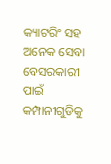କ୍ୟାଟରିଂ ସହ ଅନେକ ସେବା ବେସରକାରୀ ପାଇଁ କମ୍ପାନୀଗୁଡିକୁ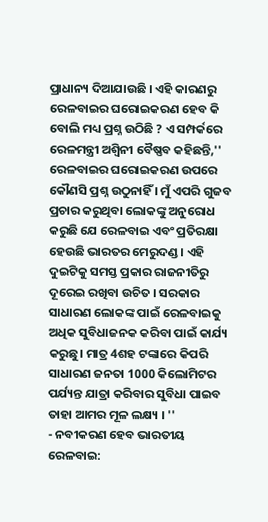ପ୍ରାଧାନ୍ୟ ଦିଆଯାଉଛି । ଏହି କାରଣରୁ ରେଳବାଇର ଘରୋଇକରଣ ହେବ କି ବୋଲି ମଧ୍ୟ ପ୍ରଶ୍ନ ଉଠିଛି ? ଏ ସମ୍ପର୍କରେ ରେଳମନ୍ତ୍ରୀ ଅଶ୍ୱିନୀ ବୈଷ୍ଣବ କହିଛନ୍ତି,'' ରେଳବାଇର ଘରୋଇକରଣ ଉପରେ କୌଣସି ପ୍ରଶ୍ନ ଉଠୁନାହିଁ । ମୁଁ ଏପରି ଗୁଜବ ପ୍ରଚାର କରୁଥିବା ଲୋକଙ୍କୁ ଅନୁରୋଧ କରୁଛି ଯେ ରେଳବାଇ ଏବଂ ପ୍ରତିରକ୍ଷା ହେଉଛି ଭାରତର ମେରୁଦଣ୍ଡ । ଏହି ଦୁଇଟିକୁ ସମସ୍ତ ପ୍ରକାର ରାଜନୀତିରୁ ଦୂରେଇ ରଖିବା ଉଚିତ । ସରକାର ସାଧାରଣ ଲୋକଙ୍କ ପାଇଁ ରେଳବାଇକୁ ଅଧିକ ସୁବିଧାଜନକ କରିବା ପାଇଁ କାର୍ଯ୍ୟ କରୁଛୁ। ମାତ୍ର 4ଶହ ଟଙ୍କାରେ କିପରି ସାଧାରଣ ଜନତା 1000 କିଲୋମିଟର ପର୍ଯ୍ୟନ୍ତ ଯାତ୍ରା କରିବାର ସୁବିଧା ପାଇବ ତାହା ଆମର ମୂଳ ଲକ୍ଷ୍ୟ । ''
- ନବୀକରଣ ହେବ ଭାରତୀୟ ରେଳବାଇ: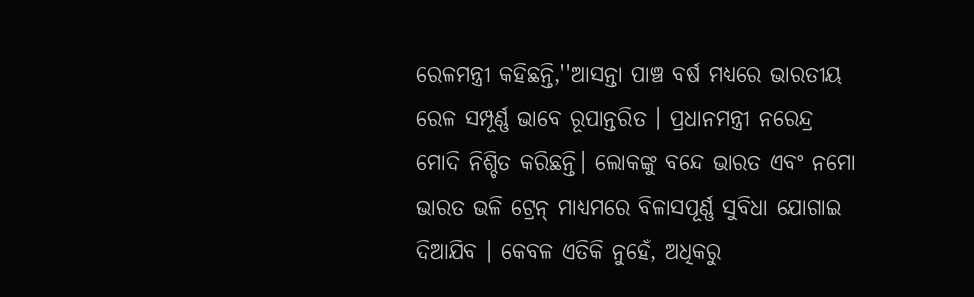ରେଳମନ୍ତ୍ରୀ କହିଛନ୍ତି,''ଆସନ୍ତା ପାଞ୍ଚ ବର୍ଷ ମଧ୍ୟରେ ଭାରତୀୟ ରେଳ ସମ୍ପୂର୍ଣ୍ଣ ଭାବେ ରୂପାନ୍ତରିତ । ପ୍ରଧାନମନ୍ତ୍ରୀ ନରେନ୍ଦ୍ର ମୋଦି ନିଶ୍ଚିତ କରିଛନ୍ତି। ଲୋକଙ୍କୁ ବନ୍ଦେ ଭାରତ ଏବଂ ନମୋ ଭାରତ ଭଳି ଟ୍ରେନ୍ ମାଧ୍ୟମରେ ବିଳାସପୂର୍ଣ୍ଣ ସୁବିଧା ଯୋଗାଇ ଦିଆଯିବ । କେବଳ ଏତିକି ନୁହେଁ, ଅଧିକରୁ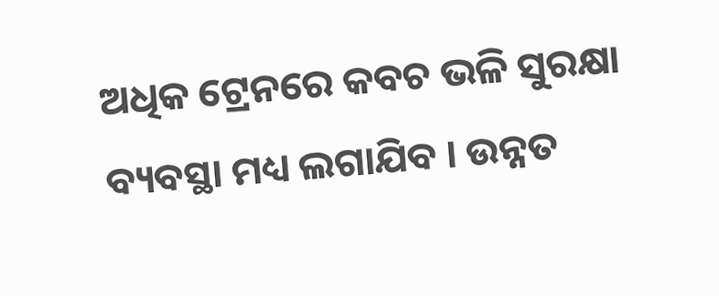ଅଧିକ ଟ୍ରେନରେ କବଚ ଭଳି ସୁରକ୍ଷା ବ୍ୟବସ୍ଥା ମଧ୍ୟ ଲଗାଯିବ । ଉନ୍ନତ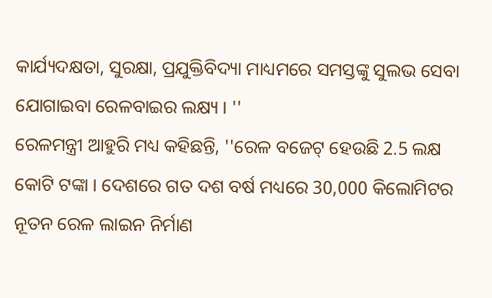କାର୍ଯ୍ୟଦକ୍ଷତା, ସୁରକ୍ଷା, ପ୍ରଯୁକ୍ତିବିଦ୍ୟା ମାଧ୍ୟମରେ ସମସ୍ତଙ୍କୁ ସୁଲଭ ସେବା ଯୋଗାଇବା ରେଳବାଇର ଲକ୍ଷ୍ୟ । ''
ରେଳମନ୍ତ୍ରୀ ଆହୁରି ମଧ୍ୟ କହିଛନ୍ତି, ''ରେଳ ବଜେଟ୍ ହେଉଛି 2.5 ଲକ୍ଷ କୋଟି ଟଙ୍କା । ଦେଶରେ ଗତ ଦଶ ବର୍ଷ ମଧ୍ୟରେ 30,000 କିଲୋମିଟର ନୂତନ ରେଳ ଲାଇନ ନିର୍ମାଣ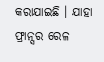କରାଯାଇଛି । ଯାହା ଫ୍ରାନ୍ସର ରେଳ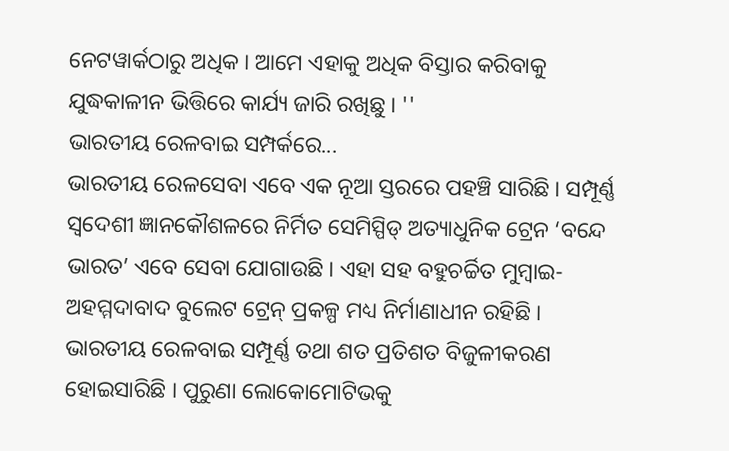ନେଟୱାର୍କଠାରୁ ଅଧିକ । ଆମେ ଏହାକୁ ଅଧିକ ବିସ୍ତାର କରିବାକୁ ଯୁଦ୍ଧକାଳୀନ ଭିତ୍ତିରେ କାର୍ଯ୍ୟ ଜାରି ରଖିଛୁ । ''
ଭାରତୀୟ ରେଳବାଇ ସମ୍ପର୍କରେ...
ଭାରତୀୟ ରେଳସେବା ଏବେ ଏକ ନୂଆ ସ୍ତରରେ ପହଞ୍ଚି ସାରିଛି । ସମ୍ପୂର୍ଣ୍ଣ ସ୍ବଦେଶୀ ଜ୍ଞାନକୌଶଳରେ ନିର୍ମିତ ସେମିସ୍ପିଡ୍ ଅତ୍ୟାଧୁନିକ ଟ୍ରେନ ‘ବନ୍ଦେ ଭାରତ’ ଏବେ ସେବା ଯୋଗାଉଛି । ଏହା ସହ ବହୁଚର୍ଚ୍ଚିତ ମୁମ୍ବାଇ- ଅହମ୍ମଦାବାଦ ବୁଲେଟ ଟ୍ରେନ୍ ପ୍ରକଳ୍ପ ମଧ୍ୟ ନିର୍ମାଣାଧୀନ ରହିଛି । ଭାରତୀୟ ରେଳବାଇ ସମ୍ପୂର୍ଣ୍ଣ ତଥା ଶତ ପ୍ରତିଶତ ବିଜୁଳୀକରଣ ହୋଇସାରିଛି । ପୁରୁଣା ଲୋକୋମୋଟିଭକୁ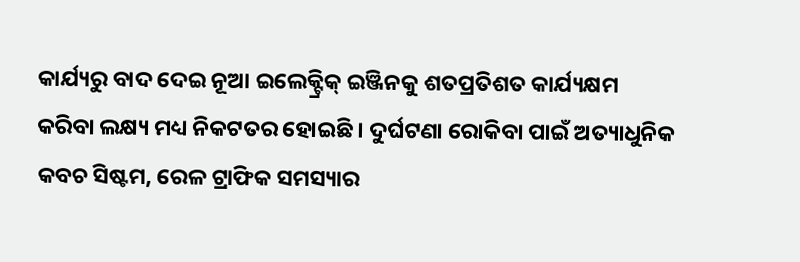କାର୍ଯ୍ୟରୁ ବାଦ ଦେଇ ନୂଆ ଇଲେକ୍ଟ୍ରିକ୍ ଇଞ୍ଜିନକୁ ଶତପ୍ରତିଶତ କାର୍ଯ୍ୟକ୍ଷମ କରିବା ଲକ୍ଷ୍ୟ ମଧ୍ୟ ନିକଟତର ହୋଇଛି । ଦୁର୍ଘଟଣା ରୋକିବା ପାଇଁ ଅତ୍ୟାଧୁନିକ କବଚ ସିଷ୍ଟମ, ରେଳ ଟ୍ରାଫିକ ସମସ୍ୟାର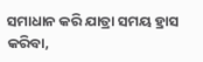ସମାଧାନ କରି ଯାତ୍ରା ସମୟ ହ୍ରାସ କରିବା,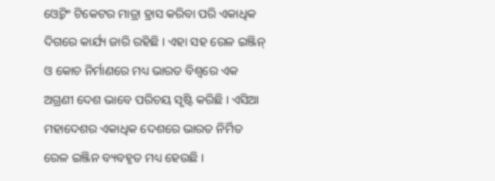ଓ୍ବେଟିଂ ଟିକେଟର ମାତ୍ରା ହ୍ରାସ କରିବା ପରି ଏକାଧିକ ଦିଗରେ କାର୍ଯ୍ୟ ଜାରି ରହିଛି । ଏହା ସହ ରେଳ ଇଞ୍ଜିନ୍ ଓ କୋଚ ନିର୍ମାଣରେ ମଧ୍ୟ ଭାରତ ବିଶ୍ବରେ ଏକ ଅଗ୍ରଣୀ ଦେଶ ଭାବେ ପରିଚୟ ସୃଷ୍ଟି କରିଛି । ଏସିଆ ମହାଦେଶର ଏକାଧିକ ଦେଶରେ ଭାରତ ନିର୍ମିତ ରେଳ ଇଞ୍ଜିନ ବ୍ୟବହୃତ ମଧ୍ୟ ହେଉଛି ।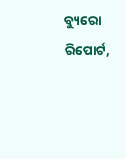ବ୍ୟୁରୋ ରିପୋର୍ଟ,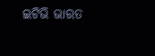ଇଟିଭି ଭାରତ